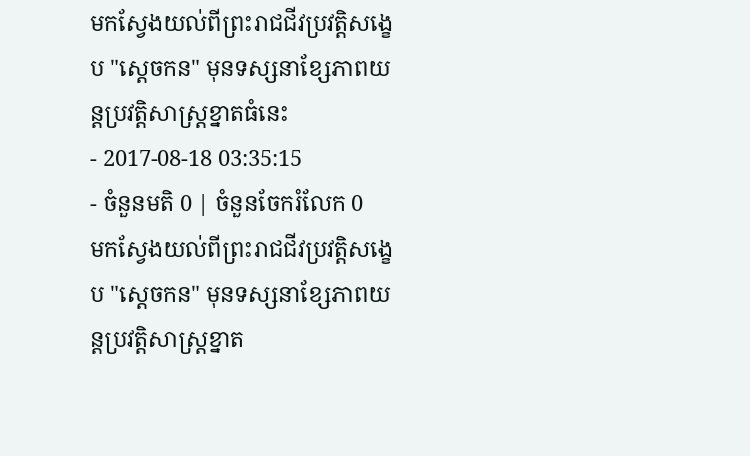មកស្វែងយល់ពីព្រះរាជជីវប្រវត្តិសង្ខេប "ស្ដេចកន" មុនទស្សនាខ្សែភាពយន្តប្រវត្តិសាស្ត្រខ្នាតធំនេះ
- 2017-08-18 03:35:15
- ចំនួនមតិ 0 | ចំនួនចែករំលែក 0
មកស្វែងយល់ពីព្រះរាជជីវប្រវត្តិសង្ខេប "ស្ដេចកន" មុនទស្សនាខ្សែភាពយន្តប្រវត្តិសាស្ត្រខ្នាត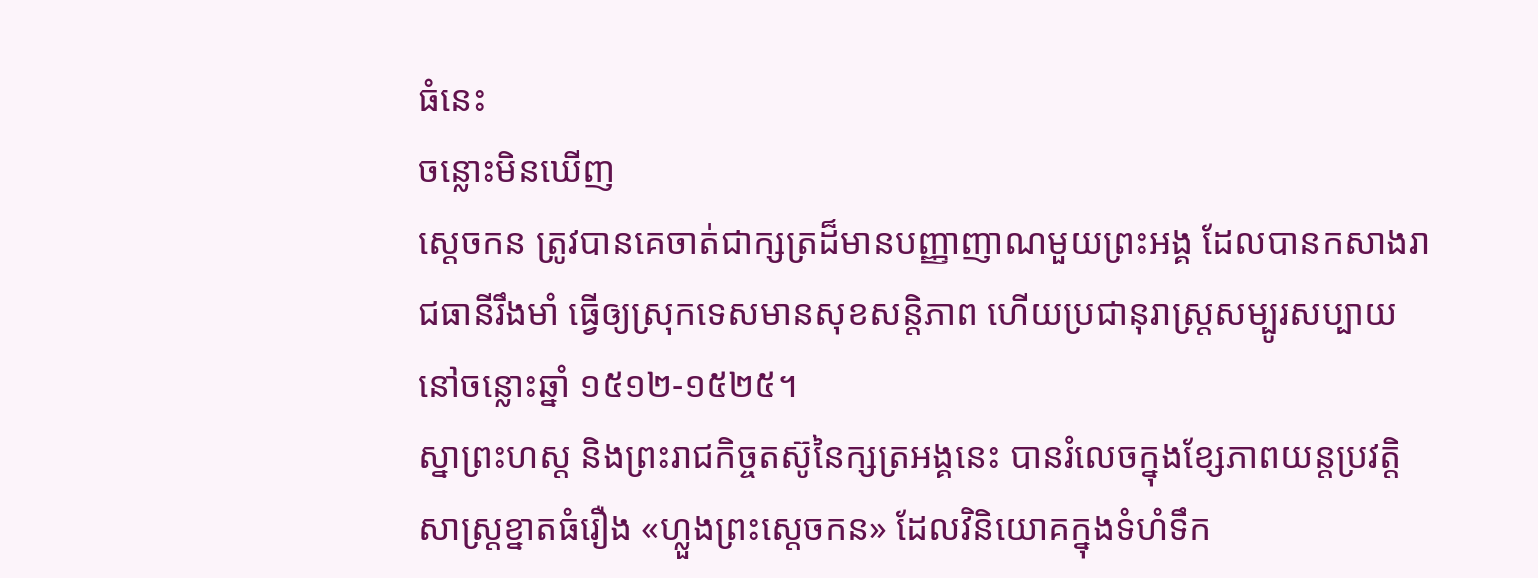ធំនេះ
ចន្លោះមិនឃើញ
ស្ដេចកន ត្រូវបានគេចាត់ជាក្សត្រដ៏មានបញ្ញាញាណមួយព្រះអង្គ ដែលបានកសាងរាជធានីរឹងមាំ ធ្វើឲ្យស្រុកទេសមានសុខសន្តិភាព ហើយប្រជានុរាស្ត្រសម្បូរសប្បាយ នៅចន្លោះឆ្នាំ ១៥១២-១៥២៥។
ស្នាព្រះហស្ត និងព្រះរាជកិច្ចតស៊ូនៃក្សត្រអង្គនេះ បានរំលេចក្នុងខ្សែភាពយន្តប្រវត្តិសាស្ត្រខ្នាតធំរឿង «ហ្លួងព្រះស្តេចកន» ដែលវិនិយោគក្នុងទំហំទឹក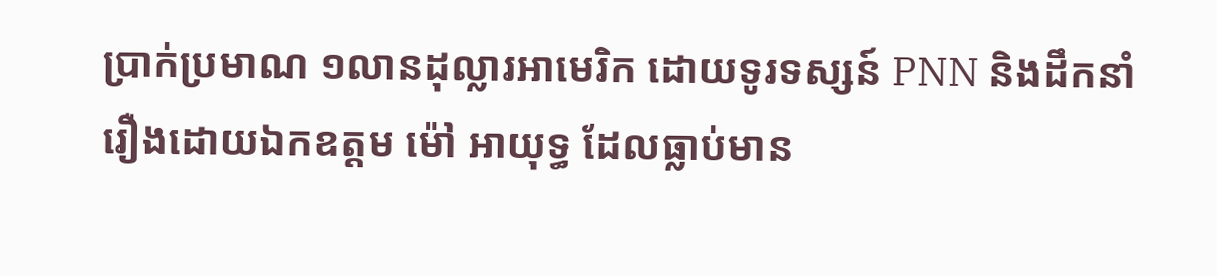ប្រាក់ប្រមាណ ១លានដុល្លារអាមេរិក ដោយទូរទស្សន៍ PNN និងដឹកនាំរឿងដោយឯកឧត្ដម ម៉ៅ អាយុទ្ធ ដែលធ្លាប់មាន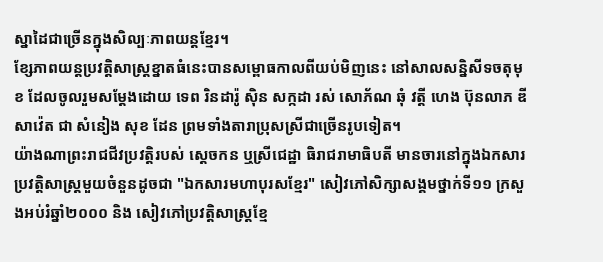ស្នាដៃជាច្រើនក្នុងសិល្បៈភាពយន្តខ្មែរ។
ខ្សែភាពយន្តប្រវត្តិសាស្ត្រខ្នាតធំនេះបានសម្ពោធកាលពីយប់មិញនេះ នៅសាលសន្និសីទចតុមុខ ដែលចូលរួមសម្ដែងដោយ ទេព រិនដារ៉ូ ស៊ិន សក្កដា រស់ សោភ័ណ ឆុំ វត្តី ហេង ប៊ុនលាភ ឌី សាវ៉េត ជា សំនៀង សុខ ដែន ព្រមទាំងតារាប្រុសស្រីជាច្រើនរូបទៀត។
យ៉ាងណាព្រះរាជជីវប្រវត្តិរបស់ ស្ដេចកន ឬស្រីជេដ្ឋា ធិរាជរាមាធិបតី មានចារនៅក្នុងឯកសារប្រវត្តិសាស្ត្រមួយចំនួនដូចជា "ឯកសារមហាបុរសខ្មែរ" សៀវភៅសិក្សាសង្គមថ្នាក់ទី១១ ក្រសួងអប់រំឆ្នាំ២០០០ និង សៀវភៅប្រវត្តិសាស្ត្រខ្មែ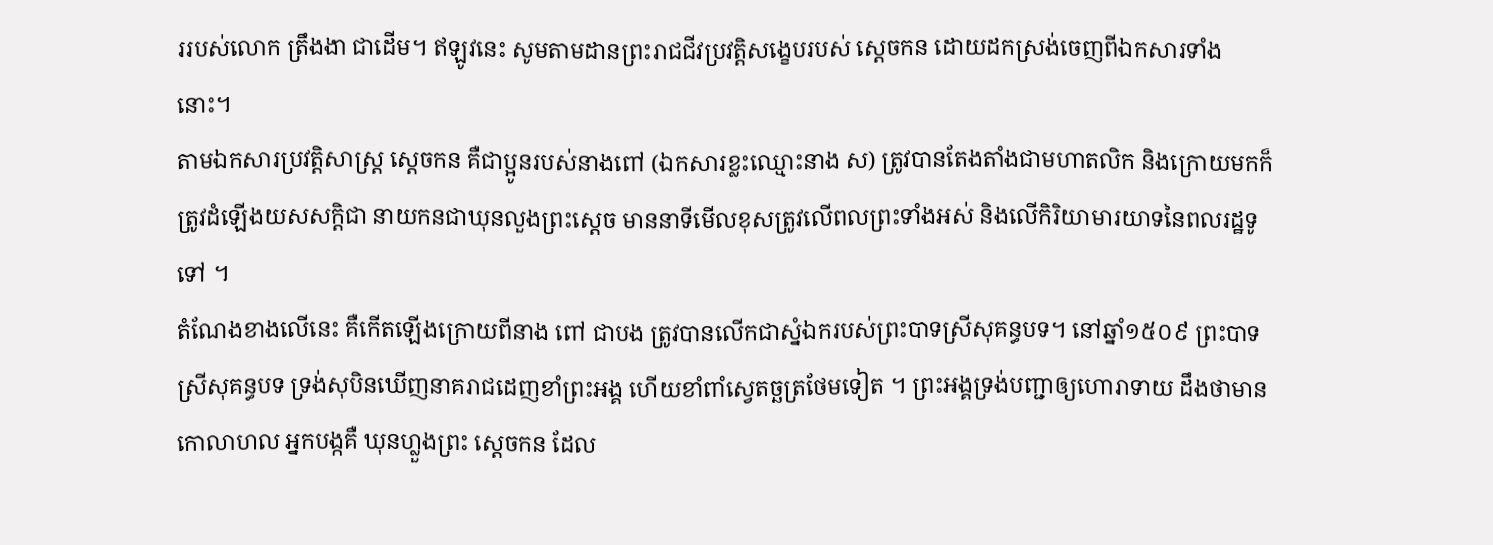ររបស់លោក ត្រឹងងា ជាដើម។ ឥឡូវនេះ សូមតាមដានព្រះរាជជីវប្រវត្តិសង្ខេបរបស់ ស្ដេចកន ដោយដកស្រង់ចេញពីឯកសារទាំងនោះ។
តាមឯកសារប្រវត្តិសាស្ត្រ ស្ដេចកន គឺជាប្អូនរបស់នាងពៅ (ឯកសារខ្លះឈ្មោះនាង ស) ត្រូវបានតែងតាំងជាមហាតលិក និងក្រោយមកក៏ត្រូវដំឡើងយសសក្ដិជា នាយកនជាឃុនលួងព្រះស្ដេច មាននាទីមើលខុសត្រូវលើពលព្រះទាំងអស់ និងលើកិរិយាមារយាទនៃពលរដ្ឋទូទៅ ។
តំណែងខាងលើនេះ គឺកើតឡើងក្រោយពីនាង ពៅ ជាបង ត្រូវបានលើកជាស្នំឯករបស់ព្រះបាទស្រីសុគន្ធបទ។ នៅឆ្នាំ១៥០៩ ព្រះបាទស្រីសុគន្ធបទ ទ្រង់សុបិនឃើញនាគរាជដេញខាំព្រះអង្គ ហើយខាំពាំស្វេតច្ឆត្រថែមទៀត ។ ព្រះអង្គទ្រង់បញ្ជាឲ្យហោរាទាយ ដឹងថាមានកោលាហល អ្នកបង្កគឺ ឃុនហ្លួងព្រះ ស្ដេចកន ដែល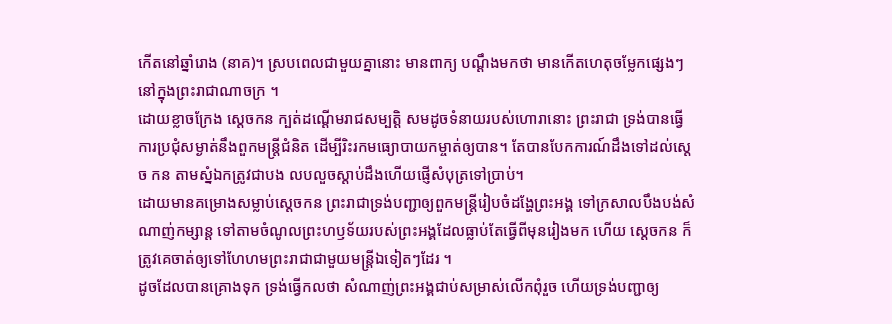កើតនៅឆ្នាំរោង (នាគ)។ ស្របពេលជាមួយគ្នានោះ មានពាក្យ បណ្ដឹងមកថា មានកើតហេតុចម្លែកផ្សេងៗនៅក្នុងព្រះរាជាណាចក្រ ។
ដោយខ្លាចក្រែង ស្ដេចកន ក្បត់ដណ្ដើមរាជសម្បត្តិ សមដូចទំនាយរបស់ហោរានោះ ព្រះរាជា ទ្រង់បានធ្វើការប្រជុំសម្ងាត់នឹងពួកមន្ត្រីជំនិត ដើម្បីរិះរកមធ្យោបាយកម្ចាត់ឲ្យបាន។ តែបានបែកការណ៍ដឹងទៅដល់ស្ដេច កន តាមស្នំឯកត្រូវជាបង លបលួចស្ដាប់ដឹងហើយផ្ញើសំបុត្រទៅប្រាប់។
ដោយមានគម្រោងសម្លាប់ស្ដេចកន ព្រះរាជាទ្រង់បញ្ជាឲ្យពួកមន្ត្រីរៀបចំដង្ហែព្រះអង្គ ទៅក្រសាលបឹងបង់សំណាញ់កម្សាន្ត ទៅតាមចំណូលព្រះហឫទ័យរបស់ព្រះអង្គដែលធ្លាប់តែធ្វើពីមុនរៀងមក ហើយ ស្ដេចកន ក៏ត្រូវគេចាត់ឲ្យទៅហែហមព្រះរាជាជាមួយមន្ត្រីឯទៀតៗដែរ ។
ដូចដែលបានគ្រោងទុក ទ្រង់ធ្វើកលថា សំណាញ់ព្រះអង្គជាប់សម្រាស់លើកពុំរួច ហើយទ្រង់បញ្ជាឲ្យ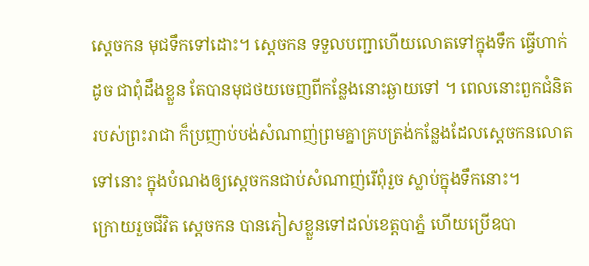ស្ដេចកន មុជទឹកទៅដោះ។ ស្ដេចកន ទទួលបញ្ជាហើយលោតទៅក្នុងទឹក ធ្វើហាក់ដូច ជាពុំដឹងខ្លួន តែបានមុជថយចេញពីកន្លែងនោះឆ្ងាយទៅ ។ ពេលនោះពួកជំនិតរបស់ព្រះរាជា ក៏ប្រញាប់បង់សំណាញ់ព្រមគ្នាគ្របត្រង់កន្លែងដែលស្ដេចកនលោតទៅនោះ ក្នុងបំណងឲ្យស្ដេចកនជាប់សំណាញ់រើពុំរួច ស្លាប់ក្នុងទឹកនោះ។
ក្រោយរួចជីវិត ស្ដេចកន បានភៀសខ្លួនទៅដល់ខេត្តបាភ្នំ ហើយប្រើឧបា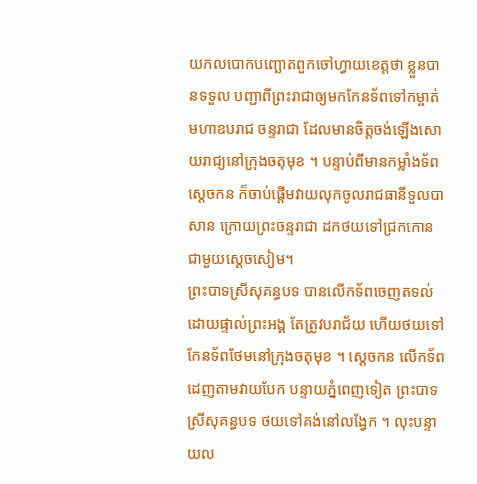យកលបោកបញ្ឆោតពួកចៅហ្វាយខេត្តថា ខ្លួនបានទទួល បញ្ជាពីព្រះរាជាឲ្យមកកែនទ័ពទៅកម្ចាត់មហាឧបរាជ ចន្ទរាជា ដែលមានចិត្តចង់ឡើងសោយរាជ្យនៅក្រុងចតុមុខ ។ បន្ទាប់ពីមានកម្លាំងទ័ព ស្ដេចកន ក៏ចាប់ផ្ដើមវាយលុកចូលរាជធានីទួលបាសាន ក្រោយព្រះចន្ទរាជា ដកថយទៅជ្រកកោនជាមួយស្ដេចសៀម។
ព្រះបាទស្រីសុគន្ធបទ បានលើកទ័ពចេញតទល់ដោយផ្ទាល់ព្រះអង្គ តែត្រូវបរាជ័យ ហើយថយទៅកែនទ័ពថែមនៅក្រុងចតុមុខ ។ ស្ដេចកន លើកទ័ពដេញតាមវាយបែក បន្ទាយភ្នំពេញទៀត ព្រះបាទស្រីសុគន្ធបទ ថយទៅគង់នៅលង្វែក ។ លុះបន្ទាយល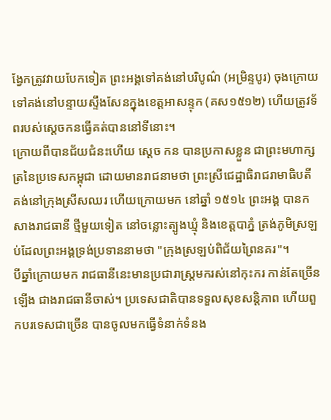ង្វែកត្រូវវាយបែកទៀត ព្រះអង្គទៅគង់នៅបរិបូណ៌ (អម្រិន្ទបូរ) ចុងក្រោយ ទៅគង់នៅបន្ទាយស្ទឹងសែនក្នុងខេត្តអាសន្ទុក (គស១៥១២) ហើយត្រូវទ័ពរបស់ស្ដេចកនធ្វើគត់បាននៅទីនោះ។
ក្រោយពីបានជ័យជំនះហើយ ស្ដេច កន បានប្រកាសខ្លួន ជាព្រះមហាក្សត្រនៃប្រទេសកម្ពុជា ដោយមានរាជនាមថា ព្រះស្រីជេដ្ឋាធិរាជរាមាធិបតី គង់នៅក្រុងស្រីសឈរ ហើយក្រោយមក នៅឆ្នាំ ១៥១៤ ព្រះអង្គ បានកសាងរាជធានី ថ្មីមួយទៀត នៅចន្លោះត្បូងឃ្មុំ និងខេត្តបាភ្នំ ត្រង់ភូមិស្រឡប់ដែលព្រះអង្គទ្រង់ប្រទាននាមថា "ក្រុងស្រឡប់ពិជ័យព្រៃនគរ"។
បីឆ្នាំក្រោយមក រាជធានីនេះមានប្រជារាស្ត្រមករស់នៅកុះករ កាន់តែច្រើនឡើង ជាងរាជធានីចាស់។ ប្រទេសជាតិបានទទួលសុខសន្តិភាព ហើយពួកបរទេសជាច្រើន បានចូលមកធ្វើទំនាក់ទំនង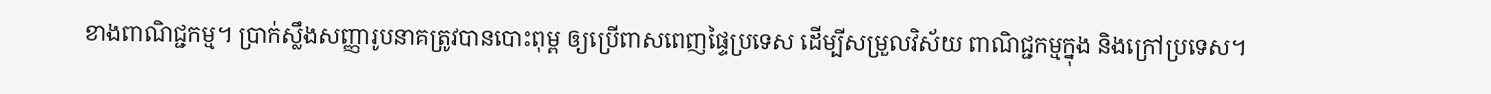ខាងពាណិជ្ជកម្ម។ ប្រាក់ស្លឹងសញ្ញារូបនាគត្រូវបានបោះពុម្ព ឲ្យប្រើពាសពេញផ្ទៃប្រទេស ដើម្បីសម្រួលវិស័យ ពាណិជ្ជកម្មក្នុង និងក្រៅប្រទេស។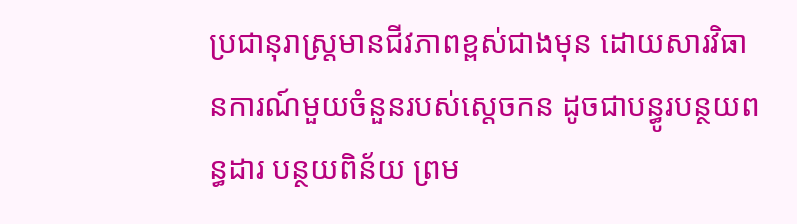ប្រជានុរាស្ត្រមានជីវភាពខ្ពស់ជាងមុន ដោយសារវិធានការណ៍មួយចំនួនរបស់ស្ដេចកន ដូចជាបន្ធូរបន្ថយពន្ធដារ បន្ថយពិន័យ ព្រម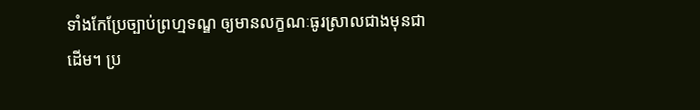ទាំងកែប្រែច្បាប់ព្រហ្មទណ្ឌ ឲ្យមានលក្ខណៈធូរស្រាលជាងមុនជាដើម។ ប្រ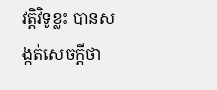វត្តិវិទូខ្លះ បានសង្កត់សេចក្ដីថា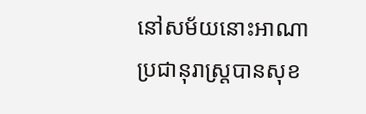នៅសម័យនោះអាណាប្រជានុរាស្ត្របានសុខ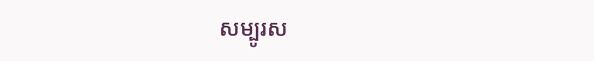សម្បូរស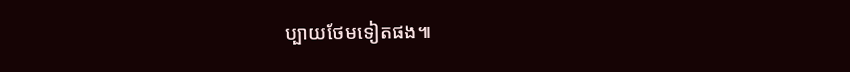ប្បាយថែមទៀតផង៕